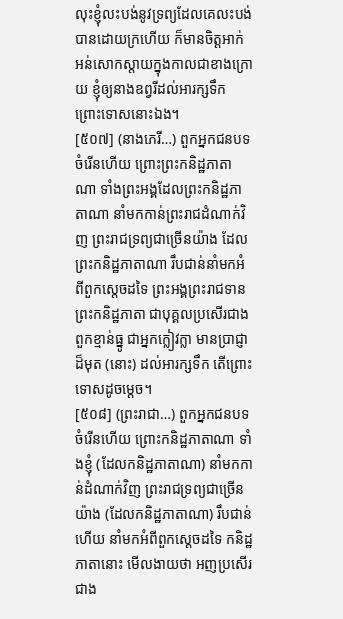លុះខ្ញុំលះបង់នូវទ្រព្យដែលគេលះបង់បានដោយក្រហើយ ក៏មានចិត្តអាក់អន់សោកស្តាយក្នុងកាលជាខាងក្រោយ ខ្ញុំឲ្យនាងឧព្វរីដល់អារក្សទឹក ព្រោះទោសនោះឯង។
[៥០៧] (នាងភេរី…) ពួកអ្នកជនបទចំរើនហើយ ព្រោះព្រះកនិដ្ឋភាតាណា ទាំងព្រះអង្គដែលព្រះកនិដ្ឋភាតាណា នាំមកកាន់ព្រះរាជដំណាក់វិញ ព្រះរាជទ្រព្យជាច្រើនយ៉ាង ដែលព្រះកនិដ្ឋភាតាណា រឹបជាន់នាំមកអំពីពួកស្តេចដទៃ ព្រះអង្គព្រះរាជទានព្រះកនិដ្ឋភាតា ជាបុគ្គលប្រសើរជាងពួកខ្មាន់ធ្នូ ជាអ្នកក្លៀវក្លា មានប្រាជ្ញាដ៏មុត (នោះ) ដល់អារក្សទឹក តើព្រោះទោសដូចម្តេច។
[៥០៨] (ព្រះរាជា…) ពួកអ្នកជនបទចំរើនហើយ ព្រោះកនិដ្ឋភាតាណា ទាំងខ្ញុំ (ដែលកនិដ្ឋភាតាណា) នាំមកកាន់ដំណាក់វិញ ព្រះរាជទ្រព្យជាច្រើនយ៉ាង (ដែលកនិដ្ឋភាតាណា) រឹបជាន់ហើយ នាំមកអំពីពួកសេ្តចដទៃ កនិដ្ឋភាតានោះ មើលងាយថា អញប្រសើរជាង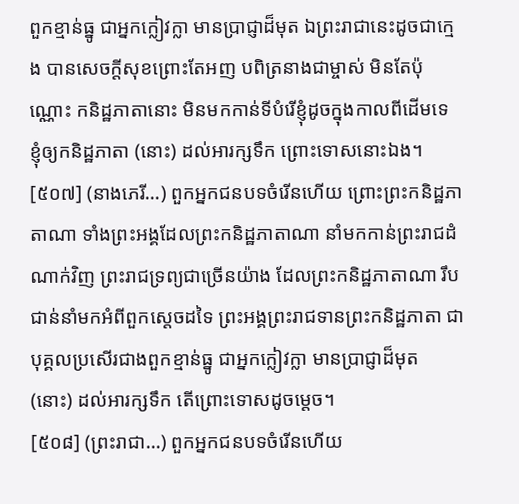ពួកខ្មាន់ធ្នូ ជាអ្នកក្លៀវក្លា មានប្រាជ្ញាដ៏មុត ឯព្រះរាជានេះដូចជាក្មេង បានសេចក្តីសុខព្រោះតែអញ បពិត្រនាងជាម្ចាស់ មិនតែប៉ុណ្ណោះ កនិដ្ឋភាតានោះ មិនមកកាន់ទីបំរើខ្ញុំដូចក្នុងកាលពីដើមទេ ខ្ញុំឲ្យកនិដ្ឋភាតា (នោះ) ដល់អារក្សទឹក ព្រោះទោសនោះឯង។
[៥០៧] (នាងភេរី…) ពួកអ្នកជនបទចំរើនហើយ ព្រោះព្រះកនិដ្ឋភាតាណា ទាំងព្រះអង្គដែលព្រះកនិដ្ឋភាតាណា នាំមកកាន់ព្រះរាជដំណាក់វិញ ព្រះរាជទ្រព្យជាច្រើនយ៉ាង ដែលព្រះកនិដ្ឋភាតាណា រឹបជាន់នាំមកអំពីពួកស្តេចដទៃ ព្រះអង្គព្រះរាជទានព្រះកនិដ្ឋភាតា ជាបុគ្គលប្រសើរជាងពួកខ្មាន់ធ្នូ ជាអ្នកក្លៀវក្លា មានប្រាជ្ញាដ៏មុត (នោះ) ដល់អារក្សទឹក តើព្រោះទោសដូចម្តេច។
[៥០៨] (ព្រះរាជា…) ពួកអ្នកជនបទចំរើនហើយ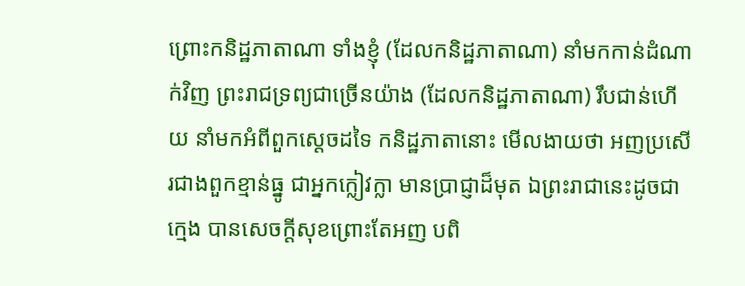ព្រោះកនិដ្ឋភាតាណា ទាំងខ្ញុំ (ដែលកនិដ្ឋភាតាណា) នាំមកកាន់ដំណាក់វិញ ព្រះរាជទ្រព្យជាច្រើនយ៉ាង (ដែលកនិដ្ឋភាតាណា) រឹបជាន់ហើយ នាំមកអំពីពួកសេ្តចដទៃ កនិដ្ឋភាតានោះ មើលងាយថា អញប្រសើរជាងពួកខ្មាន់ធ្នូ ជាអ្នកក្លៀវក្លា មានប្រាជ្ញាដ៏មុត ឯព្រះរាជានេះដូចជាក្មេង បានសេចក្តីសុខព្រោះតែអញ បពិ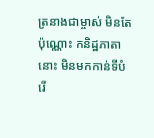ត្រនាងជាម្ចាស់ មិនតែប៉ុណ្ណោះ កនិដ្ឋភាតានោះ មិនមកកាន់ទីបំរើ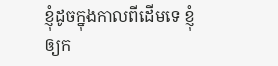ខ្ញុំដូចក្នុងកាលពីដើមទេ ខ្ញុំឲ្យក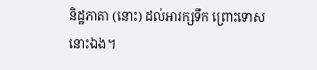និដ្ឋភាតា (នោះ) ដល់អារក្សទឹក ព្រោះទោសនោះឯង។